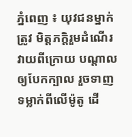ភ្នំពេញ ៖ យុវជនម្នាក់ត្រូវ មិត្តភក្តិរួមដំណើរ វាយពីក្រោយ បណ្តាលឲ្យបែកក្បាល រួចទាញ ទម្លាក់ពីលើម៉ូតូ ដើ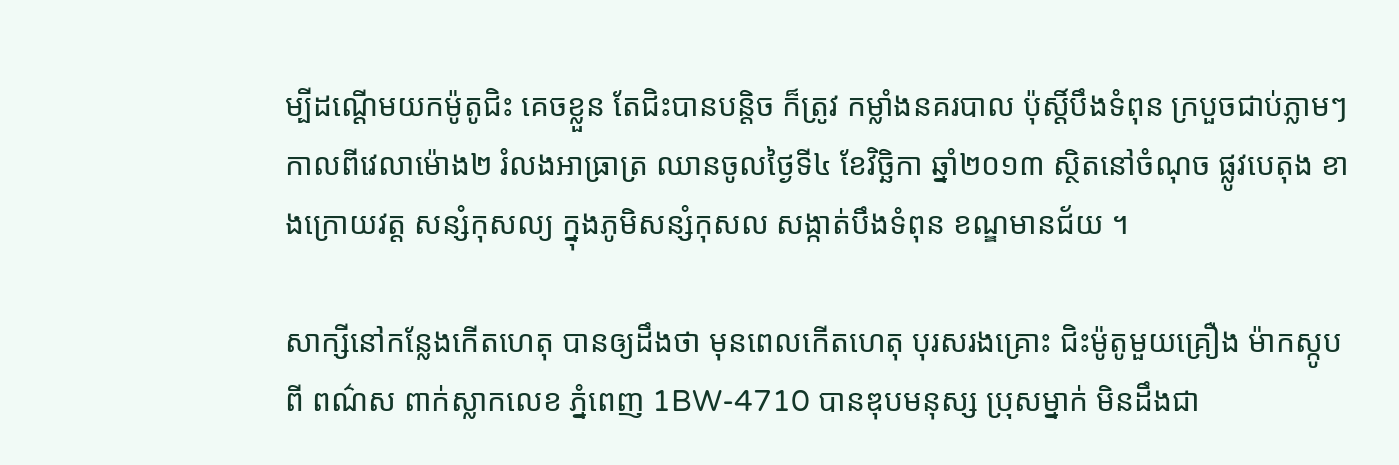ម្បីដណ្តើមយកម៉ូតូជិះ គេចខ្លួន តែជិះបានបន្តិច ក៏ត្រូវ កម្លាំងនគរបាល ប៉ុស្តិ៍បឹងទំពុន ក្របួចជាប់ភ្លាមៗ កាលពីវេលាម៉ោង២ រំលងអាធ្រាត្រ ឈានចូលថ្ងៃទី៤ ខែវិច្ឆិកា ឆ្នាំ២០១៣ ស្ថិតនៅចំណុច ផ្លូវបេតុង ខាងក្រោយវត្ត សន្សំកុសល្យ ក្នុងភូមិសន្សំកុសល សង្កាត់បឹងទំពុន ខណ្ឌមានជ័យ ។

សាក្សីនៅកន្លែងកើតហេតុ បានឲ្យដឹងថា មុនពេលកើតហេតុ បុរសរងគ្រោះ ជិះម៉ូតូមួយគ្រឿង ម៉ាកស្កូបពី ពណ៌ស ពាក់ស្លាកលេខ ភ្នំពេញ 1BW-4710 បានឌុបមនុស្ស ប្រុសម្នាក់ មិនដឹងជា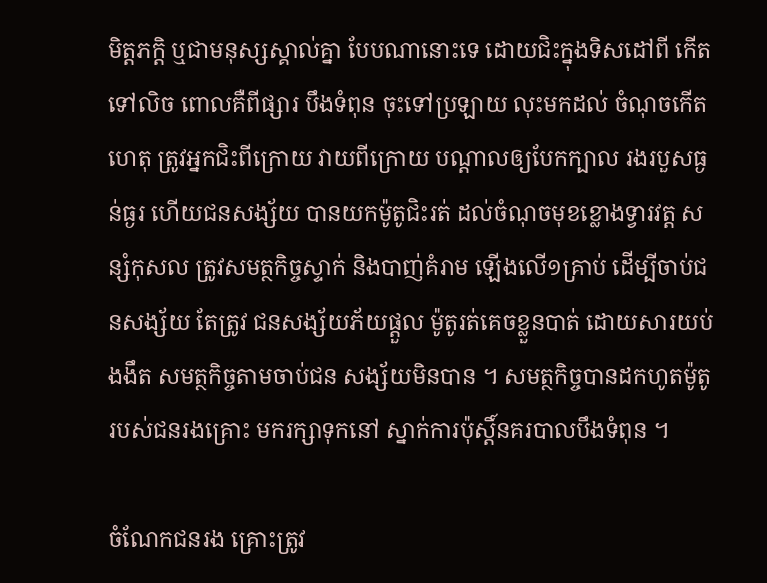មិត្តភក្តិ ឬជាមនុស្សស្គាល់គ្នា បែបណានោះទេ ដោយជិះក្នុងទិសដៅពី កើតទៅលិច ពោលគឺពីផ្សារ បឹងទំពុន ចុះទៅប្រឡាយ លុះមកដល់ ចំណុចកើតហេតុ ត្រូវអ្នកជិះពីក្រោយ វាយពីក្រោយ បណ្តាលឲ្យបែកក្បាល រងរបួសធ្ងន់ធ្ងរ ហើយជនសង្ស័យ បានយកម៉ូតូជិះរត់ ដល់ចំណុចមុខខ្លោងទ្វារវត្ត សន្សំកុសល ត្រូវសមត្ថកិច្ចស្ទាក់ និងបាញ់គំរាម ឡើងលើ១គ្រាប់ ដើម្បីចាប់ជនសង្ស័យ តែត្រូវ ជនសង្ស័យភ័យផ្តួល ម៉ូតូរត់គេចខ្លួនបាត់ ដោយសារយប់ងងឹត សមត្ថកិច្ចតាមចាប់ជន សង្ស័យមិនបាន ។ សមត្ថកិច្ចបានដកហូតម៉ូតូ របស់ជនរងគ្រោះ មករក្សាទុកនៅ ស្នាក់ការប៉ុស្តិ៍នគរបាលបឹងទំពុន ។

ចំណែកជនរង គ្រោះត្រូវ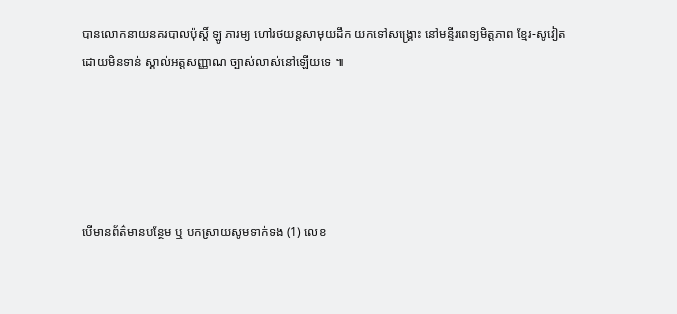បានលោកនាយនគរបាលប៉ុស្តិ៍ ឡូ ភារម្យ ហៅរថយន្តសាមុយដឹក យកទៅសង្គ្រោះ នៅមន្ទីរពេទ្យមិត្តភាព ខ្មែរ-សូវៀត ដោយមិនទាន់ ស្គាល់អត្តសញ្ញាណ ច្បាស់លាស់នៅឡើយទេ ៕





បើមានព័ត៌មានបន្ថែម ឬ បកស្រាយសូមទាក់ទង (1) លេខ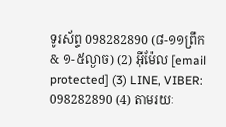ទូរស័ព្ទ 098282890 (៨-១១ព្រឹក & ១-៥ល្ងាច) (2) អ៊ីម៉ែល [email protected] (3) LINE, VIBER: 098282890 (4) តាមរយៈ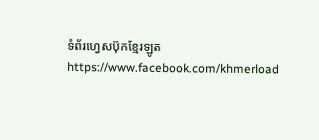ទំព័រហ្វេសប៊ុកខ្មែរឡូត https://www.facebook.com/khmerload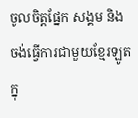ចូលចិត្តផ្នែក សង្គម និងចង់ធ្វើការជាមួយខ្មែរឡូតក្នុ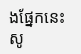ងផ្នែកនេះ សូ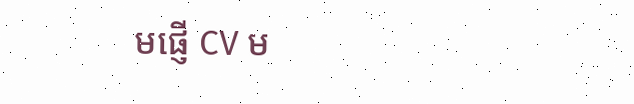មផ្ញើ CV ម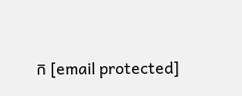ក [email protected]